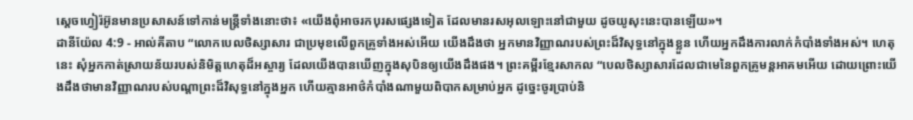ស្តេចហ្វៀរ៉អ៊ូនមានប្រសាសន៍ទៅកាន់មន្ត្រីទាំងនោះថា៖ «យើងពុំអាចរកបុរសផ្សេងទៀត ដែលមានរសអុលឡោះនៅជាមួយ ដូចយូសុះនេះបានឡើយ»។
ដានីយ៉ែល 4:9 - អាល់គីតាប “លោកបេលថិស្សាសារ ជាប្រមុខលើពួកគ្រូទាំងអស់អើយ យើងដឹងថា អ្នកមានវិញ្ញាណរបស់ព្រះដ៏វិសុទ្ធនៅក្នុងខ្លួន ហើយអ្នកដឹងការលាក់កំបាំងទាំងអស់។ ហេតុនេះ សុំអ្នកកាត់ស្រាយន័យរបស់និមិត្តហេតុដ៏អស្ចារ្យ ដែលយើងបានឃើញក្នុងសុបិនឲ្យយើងដឹងផង។ ព្រះគម្ពីរខ្មែរសាកល “បេលថិស្សាសារដែលជាមេនៃពួកគ្រូមន្តអាគមអើយ ដោយព្រោះយើងដឹងថាមានវិញ្ញាណរបស់បណ្ដាព្រះដ៏វិសុទ្ធនៅក្នុងអ្នក ហើយគ្មានអាថ៌កំបាំងណាមួយពិបាកសម្រាប់អ្នក ដូច្នេះចូរប្រាប់និ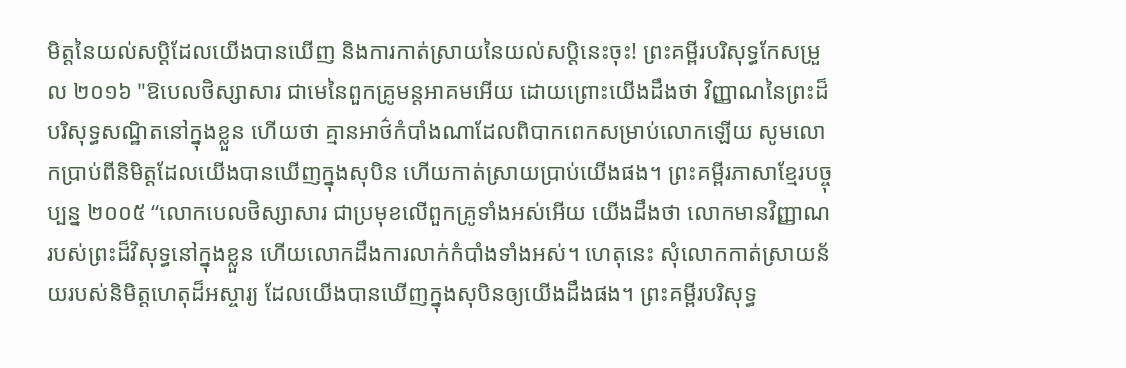មិត្តនៃយល់សប្តិដែលយើងបានឃើញ និងការកាត់ស្រាយនៃយល់សប្តិនេះចុះ! ព្រះគម្ពីរបរិសុទ្ធកែសម្រួល ២០១៦ "ឱបេលថិស្សាសារ ជាមេនៃពួកគ្រូមន្តអាគមអើយ ដោយព្រោះយើងដឹងថា វិញ្ញាណនៃព្រះដ៏បរិសុទ្ធសណ្ឋិតនៅក្នុងខ្លួន ហើយថា គ្មានអាថ៌កំបាំងណាដែលពិបាកពេកសម្រាប់លោកឡើយ សូមលោកប្រាប់ពីនិមិត្តដែលយើងបានឃើញក្នុងសុបិន ហើយកាត់ស្រាយប្រាប់យើងផង។ ព្រះគម្ពីរភាសាខ្មែរបច្ចុប្បន្ន ២០០៥ “លោកបេលថិស្សាសារ ជាប្រមុខលើពួកគ្រូទាំងអស់អើយ យើងដឹងថា លោកមានវិញ្ញាណរបស់ព្រះដ៏វិសុទ្ធនៅក្នុងខ្លួន ហើយលោកដឹងការលាក់កំបាំងទាំងអស់។ ហេតុនេះ សុំលោកកាត់ស្រាយន័យរបស់និមិត្តហេតុដ៏អស្ចារ្យ ដែលយើងបានឃើញក្នុងសុបិនឲ្យយើងដឹងផង។ ព្រះគម្ពីរបរិសុទ្ធ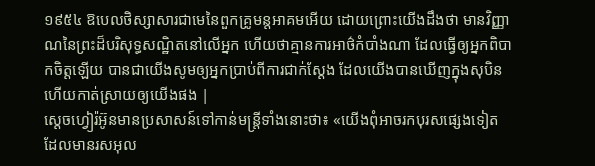១៩៥៤ ឱបេលថិស្សាសារជាមេនៃពួកគ្រូមន្តអាគមអើយ ដោយព្រោះយើងដឹងថា មានវិញ្ញាណនៃព្រះដ៏បរិសុទ្ធសណ្ឋិតនៅលើអ្នក ហើយថាគ្មានការអាថ៌កំបាំងណា ដែលធ្វើឲ្យអ្នកពិបាកចិត្តឡើយ បានជាយើងសូមឲ្យអ្នកប្រាប់ពីការជាក់ស្តែង ដែលយើងបានឃើញក្នុងសុបិន ហើយកាត់ស្រាយឲ្យយើងផង |
ស្តេចហ្វៀរ៉អ៊ូនមានប្រសាសន៍ទៅកាន់មន្ត្រីទាំងនោះថា៖ «យើងពុំអាចរកបុរសផ្សេងទៀត ដែលមានរសអុល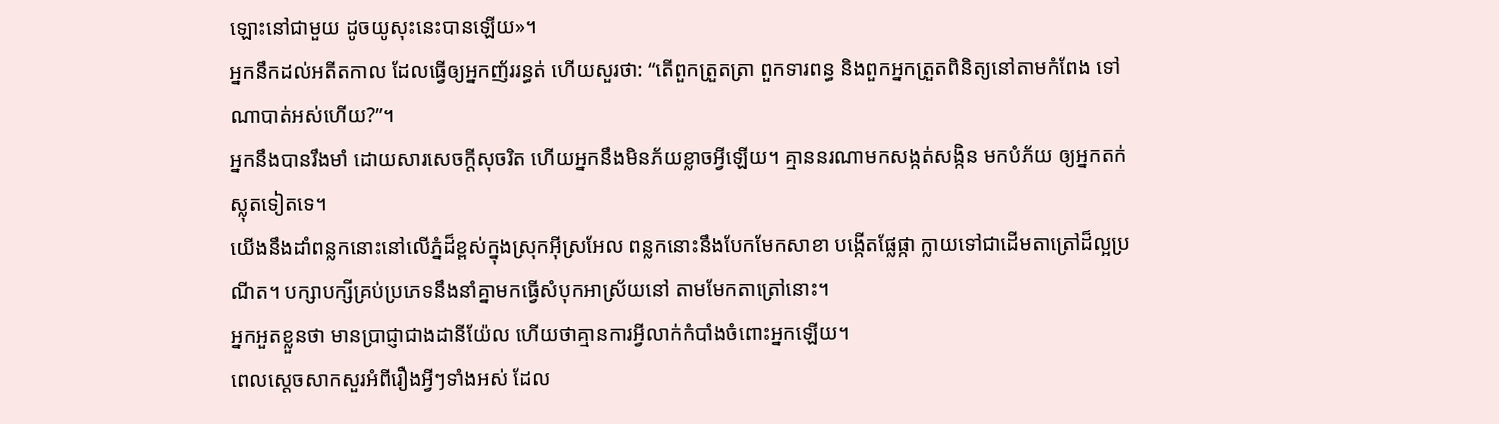ឡោះនៅជាមួយ ដូចយូសុះនេះបានឡើយ»។
អ្នកនឹកដល់អតីតកាល ដែលធ្វើឲ្យអ្នកញ័ររន្ធត់ ហើយសួរថា: “តើពួកត្រួតត្រា ពួកទារពន្ធ និងពួកអ្នកត្រួតពិនិត្យនៅតាមកំពែង ទៅណាបាត់អស់ហើយ?”។
អ្នកនឹងបានរឹងមាំ ដោយសារសេចក្ដីសុចរិត ហើយអ្នកនឹងមិនភ័យខ្លាចអ្វីឡើយ។ គ្មាននរណាមកសង្កត់សង្កិន មកបំភ័យ ឲ្យអ្នកតក់ស្លុតទៀតទេ។
យើងនឹងដាំពន្លកនោះនៅលើភ្នំដ៏ខ្ពស់ក្នុងស្រុកអ៊ីស្រអែល ពន្លកនោះនឹងបែកមែកសាខា បង្កើតផ្លែផ្កា ក្លាយទៅជាដើមតាត្រៅដ៏ល្អប្រណីត។ បក្សាបក្សីគ្រប់ប្រភេទនឹងនាំគ្នាមកធ្វើសំបុកអាស្រ័យនៅ តាមមែកតាត្រៅនោះ។
អ្នកអួតខ្លួនថា មានប្រាជ្ញាជាងដានីយ៉ែល ហើយថាគ្មានការអ្វីលាក់កំបាំងចំពោះអ្នកឡើយ។
ពេលស្ដេចសាកសួរអំពីរឿងអ្វីៗទាំងអស់ ដែល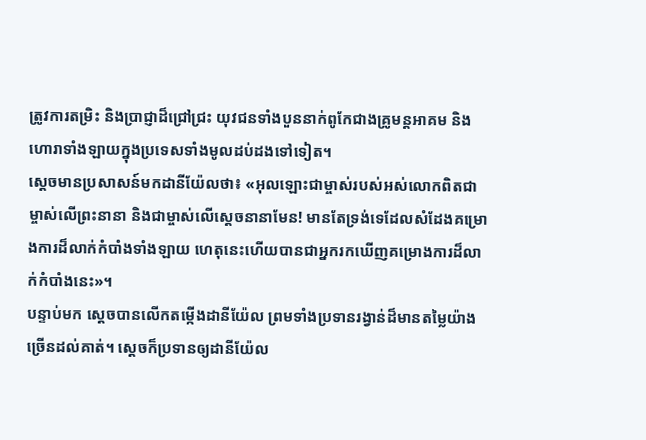ត្រូវការតម្រិះ និងប្រាជ្ញាដ៏ជ្រៅជ្រះ យុវជនទាំងបួននាក់ពូកែជាងគ្រូមន្តអាគម និងហោរាទាំងឡាយក្នុងប្រទេសទាំងមូលដប់ដងទៅទៀត។
ស្តេចមានប្រសាសន៍មកដានីយ៉ែលថា៖ «អុលឡោះជាម្ចាស់របស់អស់លោកពិតជាម្ចាស់លើព្រះនានា និងជាម្ចាស់លើស្តេចនានាមែន! មានតែទ្រង់ទេដែលសំដែងគម្រោងការដ៏លាក់កំបាំងទាំងឡាយ ហេតុនេះហើយបានជាអ្នករកឃើញគម្រោងការដ៏លាក់កំបាំងនេះ»។
បន្ទាប់មក ស្តេចបានលើកតម្កើងដានីយ៉ែល ព្រមទាំងប្រទានរង្វាន់ដ៏មានតម្លៃយ៉ាងច្រើនដល់គាត់។ ស្ដេចក៏ប្រទានឲ្យដានីយ៉ែល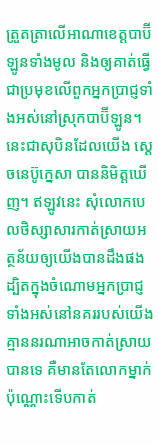ត្រួតត្រាលើអាណាខេត្តបាប៊ីឡូនទាំងមូល និងឲ្យគាត់ធ្វើជាប្រមុខលើពួកអ្នកប្រាជ្ញទាំងអស់នៅស្រុកបាប៊ីឡូន។
នេះជាសុបិនដែលយើង ស្ដេចនេប៊ូក្នេសា បាននិមិត្តឃើញ។ ឥឡូវនេះ សុំលោកបេលថិស្សាសារកាត់ស្រាយអត្ថន័យឲ្យយើងបានដឹងផង ដ្បិតក្នុងចំណោមអ្នកប្រាជ្ញទាំងអស់នៅនគររបស់យើង គ្មាននរណាអាចកាត់ស្រាយបានទេ គឺមានតែលោកម្នាក់ប៉ុណ្ណោះទើបកាត់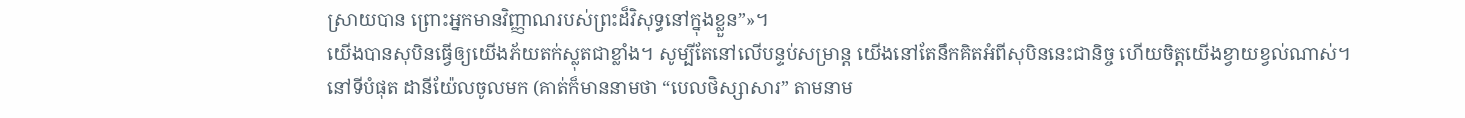ស្រាយបាន ព្រោះអ្នកមានវិញ្ញាណរបស់ព្រះដ៏វិសុទ្ធនៅក្នុងខ្លួន”»។
យើងបានសុបិនធ្វើឲ្យយើងភ័យតក់ស្លុតជាខ្លាំង។ សូម្បីតែនៅលើបន្ទប់សម្រាន្ត យើងនៅតែនឹកគិតអំពីសុបិននេះជានិច្ច ហើយចិត្តយើងខ្វាយខ្វល់ណាស់។
នៅទីបំផុត ដានីយ៉ែលចូលមក (គាត់ក៏មាននាមថា “បេលថិស្សាសារ” តាមនាម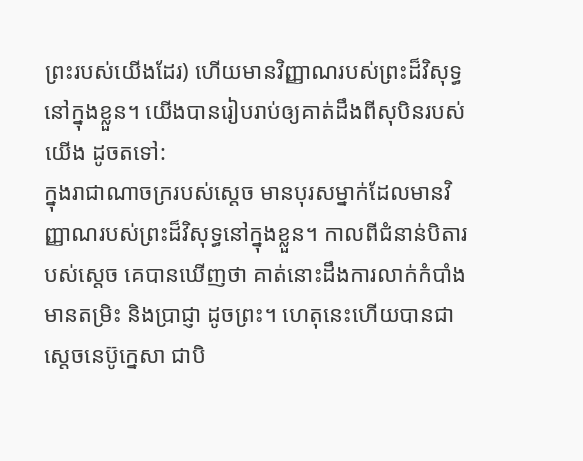ព្រះរបស់យើងដែរ) ហើយមានវិញ្ញាណរបស់ព្រះដ៏វិសុទ្ធនៅក្នុងខ្លួន។ យើងបានរៀបរាប់ឲ្យគាត់ដឹងពីសុបិនរបស់យើង ដូចតទៅ:
ក្នុងរាជាណាចក្ររបស់ស្តេច មានបុរសម្នាក់ដែលមានវិញ្ញាណរបស់ព្រះដ៏វិសុទ្ធនៅក្នុងខ្លួន។ កាលពីជំនាន់បិតារបស់ស្តេច គេបានឃើញថា គាត់នោះដឹងការលាក់កំបាំង មានតម្រិះ និងប្រាជ្ញា ដូចព្រះ។ ហេតុនេះហើយបានជាស្តេចនេប៊ូក្នេសា ជាបិ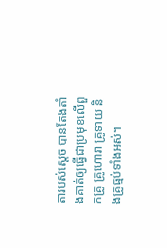តារបស់ស្តេច បានតែងតាំងគាត់ឲ្យធ្វើជាប្រមុខលើពួកគ្រូ គ្រូហោរា គ្រូទាយ និងគ្រូធ្មប់ទាំងអស់។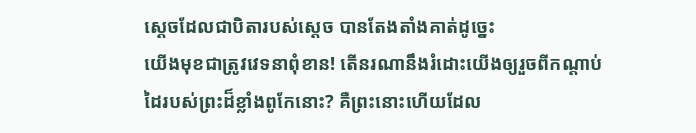ស្តេចដែលជាបិតារបស់ស្តេច បានតែងតាំងគាត់ដូច្នេះ
យើងមុខជាត្រូវវេទនាពុំខាន! តើនរណានឹងរំដោះយើងឲ្យរួចពីកណ្តាប់ដៃរបស់ព្រះដ៏ខ្លាំងពូកែនោះ? គឺព្រះនោះហើយដែល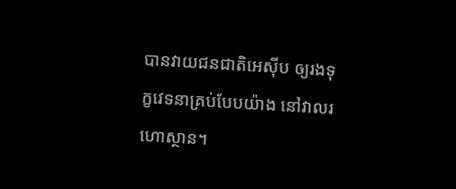បានវាយជនជាតិអេស៊ីប ឲ្យរងទុក្ខវេទនាគ្រប់បែបយ៉ាង នៅវាលរហោស្ថាន។